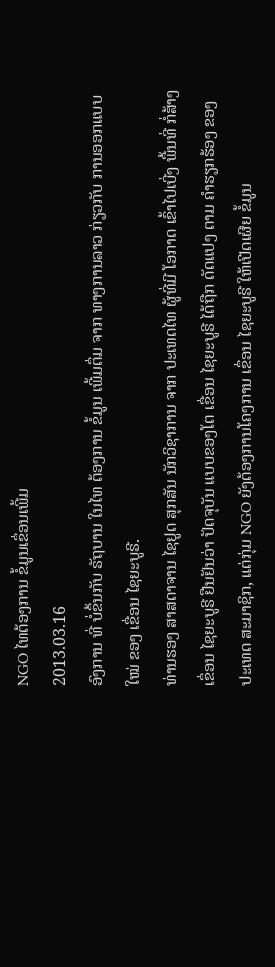NGO ໄທຕ້ອງການ ຂໍ້ມູນເຂຶ່ອນເພີ້ມ
2013.03.16
ອົງການ ທີ່ ບໍ່ຂຶ້ນກັບ ຣັຖບານ ໃນໄທ ຕ້ອງການ ຂໍ້ມູນ ເພີ້ມຕຶ່ມ ຈາກ ທາງການລາວ ກ່ຽວກັບ ການອອກແບບ ໃໝ່ ຂອງ ເຂື່ອນ ໄຊຍະບູຣີ.
ທ່ານຮອງ ສາສດາຈານ ໄຊຢູດ ສຸກສັນ ນັກວິຊາການ ຈາກ ປະເທດໄທ ຜູ້ທີ່ມີ ໂອກາດ ເຂົ້າໄປເບີ່ງ ພື້ນທີ່ ກໍ່ສ້າງເຂຶ່ອນ ໄຊຍະບູຣີ ຢືນຢັນວ່າ ປັດຈຸບັນ ແບບຂອງໂຕ ເຂື່ອນ ໄຊຍະບູຣີ ໄດ້ຖືກ ດັດແປງ ຕາມ ຄຳຮຽກຮ້ອງ ຂອງ ປະເທດ ສະມາຊິກ, ແຕ່ກຸ່ມ NGO ຍັງຕ້ອງການໂຄງການ ເຂຶ່ອນ ໄຊຍະບູຣີ ໃຫ້ເປີດເຜີຍ ຂໍ້ມູນ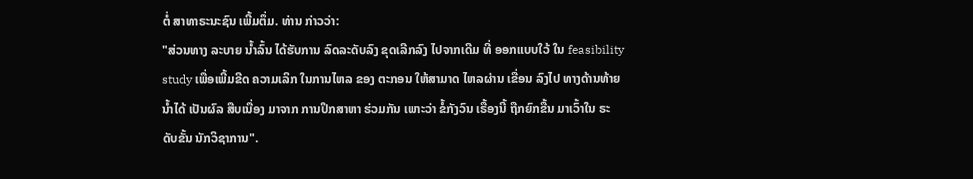ຕໍ່ ສາທາຣະນະຊົນ ເພີ້ມຕຶ່ມ. ທ່ານ ກ່າວວ່າ:
"ສ່ວນທາງ ລະບາຍ ນ້ຳລົ້ນ ໄດ້ຮັບການ ລົດລະດັບລົງ ຂຸດເລີກລົງ ໄປຈາກເດີມ ທີ່ ອອກແບບໃວ້ ໃນ feasibility study ເພື່ອເພີ້ມຂີດ ຄວາມເລິກ ໃນການໄຫລ ຂອງ ຕະກອນ ໃຫ້ສາມາດ ໄຫລຜ່ານ ເຂື່ອນ ລົງໄປ ທາງດ້ານທ້າຍ ນ້ຳໄດ້ ເປັນຜົລ ສືບເນື່ອງ ມາຈາກ ການປຶກສາຫາ ຮ່ວມກັນ ເພາະວ່າ ຂໍ້ກັງວົນ ເຣື້ອງນີ້ ຖືກຍົກຂື້ນ ມາເວົ້າໃນ ຣະດັບຂັ້ນ ນັກວິຊາການ".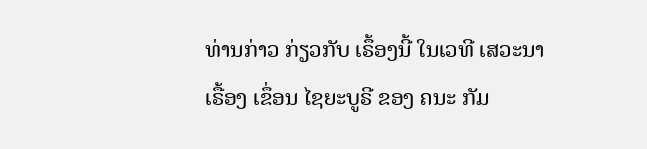ທ່ານກ່າວ ກ່ຽວກັບ ເຣຶ້ອງນີ້ ໃນເວທີ ເສວະນາ ເຣື້ອງ ເຂຶ່ອນ ໄຊຍະບູຣີ ຂອງ ຄນະ ກັມ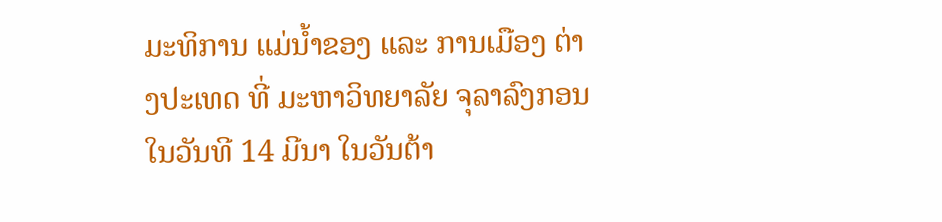ມະທິການ ແມ່ນ້ຳຂອງ ແລະ ການເມືອງ ຕ່າງປະເທດ ທີ່ ມະຫາວິທຍາລັຍ ຈຸລາລົງກອນ ໃນວັນທີ 14 ມີນາ ໃນວັນຕ້າ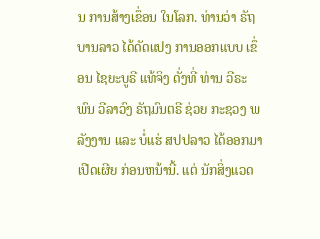ນ ການສ້າງເຂຶ່ອນ ໃນໂລກ. ທ່ານວ່າ ຣັຖບານລາວ ໄດ້ດັດແປງ ການອອກແບບ ເຂຶ່ອນ ໄຊຍະບູຣີ ແທ້ຈິງ ດັ່ງທີ່ ທ່ານ ວີຣະພົນ ວີລາວົງ ຣັຖມົນຕຣີ ຊ່ວຍ ກະຊວງ ພລັງງານ ແລະ ບໍ່ແຮ່ ສປປລາວ ໄດ້ອອກມາ ເປີດເຜີຍ ກ່ອນຫນ້ານີ້. ແຕ່ ນັກສິ່ງແວດ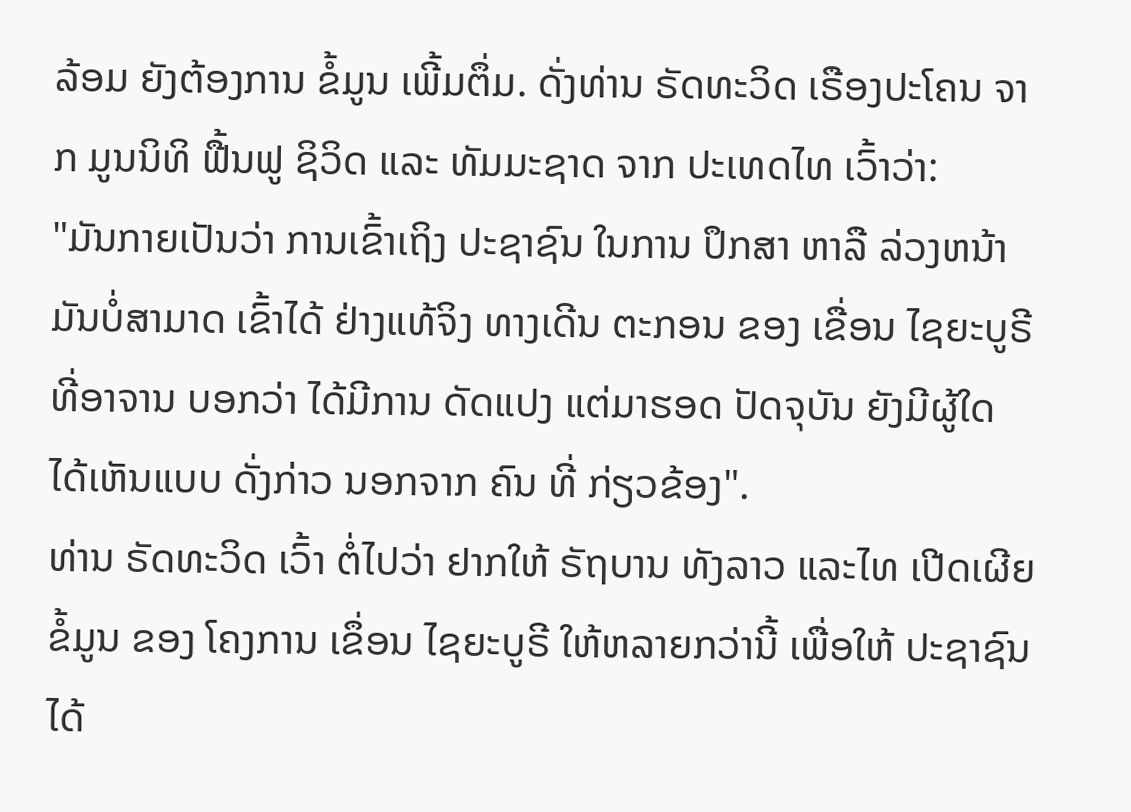ລ້ອມ ຍັງຕ້ອງການ ຂໍ້ມູນ ເພີ້ມຕຶ່ມ. ດັ່ງທ່ານ ຣັດທະວິດ ເຣືອງປະໂຄນ ຈາກ ມູນນິທິ ຟື້ນຟູ ຊິວິດ ແລະ ທັມມະຊາດ ຈາກ ປະເທດໄທ ເວົ້າວ່າ:
"ມັນກາຍເປັນວ່າ ການເຂົ້າເຖິງ ປະຊາຊົນ ໃນການ ປຶກສາ ຫາລື ລ່ວງຫນ້າ ມັນບໍ່ສາມາດ ເຂົ້າໄດ້ ຢ່າງແທ້ຈິງ ທາງເດີນ ຕະກອນ ຂອງ ເຂື່ອນ ໄຊຍະບູຣີ ທີ່ອາຈານ ບອກວ່າ ໄດ້ມີການ ດັດແປງ ແຕ່ມາຮອດ ປັດຈຸບັນ ຍັງມີຜູ້ໃດ ໄດ້ເຫັນແບບ ດັ່ງກ່າວ ນອກຈາກ ຄົນ ທີ່ ກ່ຽວຂ້ອງ".
ທ່ານ ຣັດທະວິດ ເວົ້າ ຕໍ່ໄປວ່າ ຢາກໃຫ້ ຣັຖບານ ທັງລາວ ແລະໄທ ເປີດເຜີຍ ຂໍ້ມູນ ຂອງ ໂຄງການ ເຂຶ່ອນ ໄຊຍະບູຣີ ໃຫ້ຫລາຍກວ່ານີ້ ເພື່ອໃຫ້ ປະຊາຊົນ ໄດ້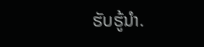ຮັບຮູ້ນຳ.